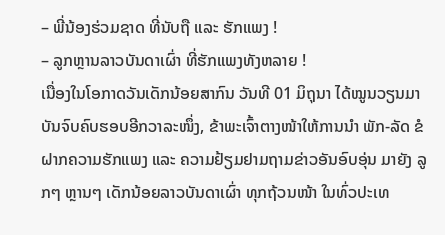– ພີ່ນ້ອງຮ່ວມຊາດ ທີ່ນັບຖື ແລະ ຮັກແພງ !
– ລູກຫຼານລາວບັນດາເຜົ່າ ທີ່ຮັກແພງທັງຫລາຍ !
ເນື່ອງໃນໂອກາດວັນເດັກນ້ອຍສາກົນ ວັນທີ 01 ມິຖຸນາ ໄດ້ໝູນວຽນມາບັນຈົບຄົບຮອບອີກວາລະໜຶ່ງ, ຂ້າພະເຈົ້າຕາງໜ້າໃຫ້ການນຳ ພັກ-ລັດ ຂໍຝາກຄວາມຮັກແພງ ແລະ ຄວາມຢ້ຽມຢາມຖາມຂ່າວອັນອົບອຸ່ນ ມາຍັງ ລູກໆ ຫຼານໆ ເດັກນ້ອຍລາວບັນດາເຜົ່າ ທຸກຖ້ວນໜ້າ ໃນທົ່ວປະເທ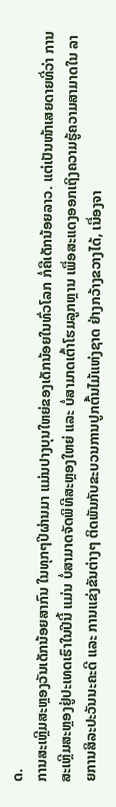ດ.
ການສະເຫຼີມສະຫຼອງວັນເດັກນ້ອຍສາກົນ ໃນທຸກໆປີຜ່ານມາ ແມ່ນປາງບຸນໃຫຍ່ຂອງເດັກນ້ອຍໃນທົ່ວໂລກ ກໍ່ຄືເດັກນ້ອຍລາວ. ແຕ່ເປັນໜ້າເສຍດາຍທີ່ວ່າ ການສະເຫຼີມສະຫຼອງຢູ່ປະເທດເຮົາໃນປີນີ້ ແມ່ນ ບໍ່ສາມາດຈັດພິທີສະຫຼອງໃຫຍ່ ແລະ ບໍ່ສາມາດເຕົ້າໂຮມລູກຫຼານ ເພື່ອສະແດງອອກເຖິງຄວາມຮູ້ຄວາມສາມາດໃນ ລາຍການສິລະປະວັນນະຄະດີ ແລະ ການແຂ່ງຂັນຕ່າງໆ ຕິດພັນກັບຂະບວນການປູກຕົ້ນໄມ້ແຫ່ງຊາດ ຢ່າງກວ້າງຂວາງໄດ້, ເນື່ອງຈາ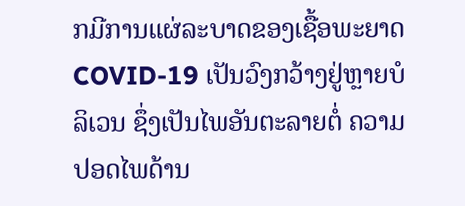ກມີການແຜ່ລະບາດຂອງເຊື້ອພະຍາດ COVID-19 ເປັນວົງກວ້າງຢູ່ຫຼາຍບໍລິເວນ ຊຶ່ງເປັນໄພອັນຕະລາຍຕໍ່ ຄວາມປອດໄພດ້ານ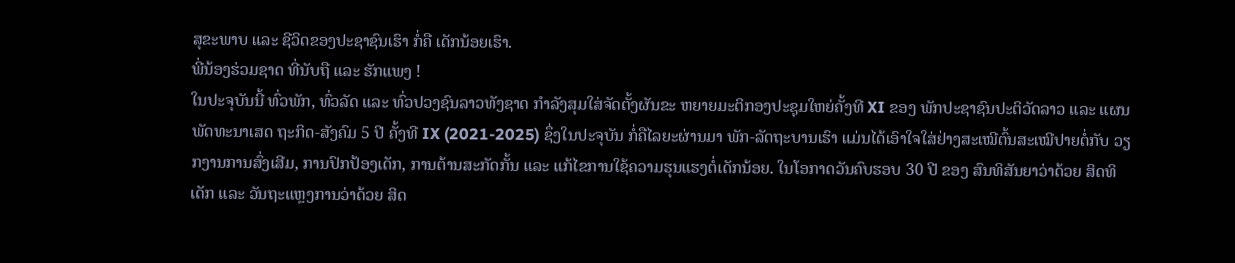ສຸຂະພາບ ແລະ ຊີວິດຂອງປະຊາຊົນເຮົາ ກໍ່ຄື ເດັກນ້ອຍເຮົາ.
ພີ່ນ້ອງຮ່ວມຊາດ ທີ່ນັບຖື ແລະ ຮັກແພງ !
ໃນປະຈຸບັນນີ້ ທົ່ວພັກ, ທົ່ວລັດ ແລະ ທົ່ວປວງຊົນລາວທັງຊາດ ກຳລັງສຸມໃສ່ຈັດຕັ້ງຜັນຂະ ຫຍາຍມະຕິກອງປະຊຸມໃຫຍ່ຄັ້ງທີ XI ຂອງ ພັກປະຊາຊົນປະຕິວັດລາວ ແລະ ແຜນພັດທະນາເສດ ຖະກິດ-ສັງຄົມ 5 ປີ ຄັ້ງທີ IX (2021-2025) ຊຶ່ງໃນປະຈຸບັນ ກໍ່ຄືໄລຍະຜ່ານມາ ພັກ-ລັດຖະບານເຮົາ ແມ່ນໄດ້ເອົາໃຈໃສ່ຢ່າງສະເໝີຕົ້ນສະເໝີປາຍຕໍ່ກັບ ວຽກງານການສົ່ງເສີມ, ການປົກປ້ອງເດັກ, ການຕ້ານສະກັດກັ້ນ ແລະ ແກ້ໄຂການໃຊ້ຄວາມຮຸນແຮງຕໍ່ເດັກນ້ອຍ. ໃນໂອກາດວັນຄົບຮອບ 30 ປີ ຂອງ ສົນທິສັນຍາວ່າດ້ວຍ ສິດທິເດັກ ແລະ ວັນຖະແຫຼງການວ່າດ້ວຍ ສິດ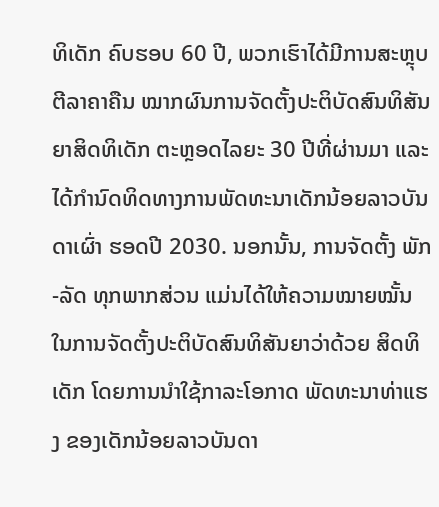ທິເດັກ ຄົບຮອບ 60 ປີ, ພວກເຮົາໄດ້ມີການສະຫຼຸບຕີລາຄາຄືນ ໝາກຜົນການຈັດຕັ້ງປະຕິບັດສົນທິສັນຍາສິດທິເດັກ ຕະຫຼອດໄລຍະ 30 ປີທີ່ຜ່ານມາ ແລະ ໄດ້ກໍານົດທິດທາງການພັດທະນາເດັກນ້ອຍລາວບັນດາເຜົ່າ ຮອດປີ 2030. ນອກນັ້ນ, ການຈັດຕັ້ງ ພັກ-ລັດ ທຸກພາກສ່ວນ ແມ່ນໄດ້ໃຫ້ຄວາມໝາຍໝັ້ນ ໃນການຈັດຕັ້ງປະຕິບັດສົນທິສັນຍາວ່າດ້ວຍ ສິດທິເດັກ ໂດຍການນຳໃຊ້ກາລະໂອກາດ ພັດທະນາທ່າແຮງ ຂອງເດັກນ້ອຍລາວບັນດາ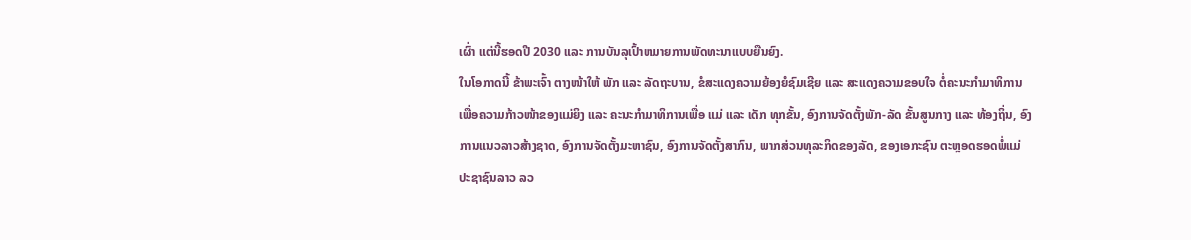ເຜົ່າ ແຕ່ນີ້ຮອດປີ 2030 ແລະ ການບັນລຸເປົ້າຫມາຍການພັດທະນາແບບຍືນຍົງ.
ໃນໂອກາດນີ້ ຂ້າພະເຈົ້າ ຕາງໜ້າໃຫ້ ພັກ ແລະ ລັດຖະບານ, ຂໍສະແດງຄວາມຍ້ອງຍໍຊົມເຊີຍ ແລະ ສະແດງຄວາມຂອບໃຈ ຕໍ່ຄະນະກໍາມາທິການເພື່ອຄວາມກ້າວໜ້າຂອງແມ່ຍິງ ແລະ ຄະນະກຳມາທິການເພື່ອ ແມ່ ແລະ ເດັກ ທຸກຂັ້ນ, ອົງການຈັດຕັ້ງພັກ-ລັດ ຂັ້ນສູນກາງ ແລະ ທ້ອງຖິ່ນ, ອົງການແນວລາວສ້າງຊາດ, ອົງການຈັດຕັ້ງມະຫາຊົນ, ອົງການຈັດຕັ້ງສາກົນ, ພາກສ່ວນທຸລະກິດຂອງລັດ, ຂອງເອກະຊົນ ຕະຫຼອດຮອດພໍ່ແມ່ປະຊາຊົນລາວ ລວ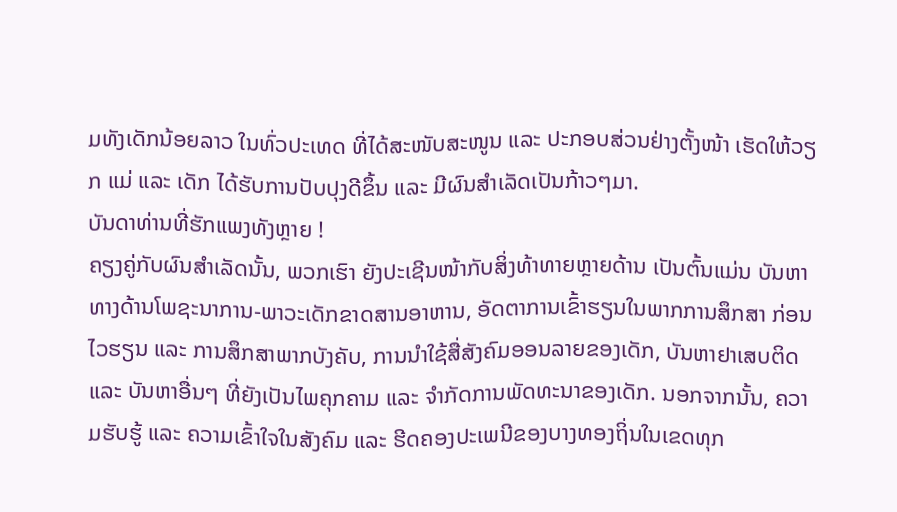ມທັງເດັກນ້ອຍລາວ ໃນທົ່ວປະເທດ ທີ່ໄດ້ສະໜັບສະໜູນ ແລະ ປະກອບສ່ວນຢ່າງຕັ້ງໜ້າ ເຮັດໃຫ້ວຽກ ແມ່ ແລະ ເດັກ ໄດ້ຮັບການປັບປຸງດີຂຶ້ນ ແລະ ມີຜົນສໍາເລັດເປັນກ້າວໆມາ.
ບັນດາທ່ານທີ່ຮັກແພງທັງຫຼາຍ !
ຄຽງຄູ່ກັບຜົນສຳເລັດນັ້ນ, ພວກເຮົາ ຍັງປະເຊີນໜ້າກັບສິ່ງທ້າທາຍຫຼາຍດ້ານ ເປັນຕົ້ນແມ່ນ ບັນຫາທາງດ້ານໂພຊະນາການ-ພາວະເດັກຂາດສານອາຫານ, ອັດຕາການເຂົ້າຮຽນໃນພາກການສຶກສາ ກ່ອນໄວຮຽນ ແລະ ການສຶກສາພາກບັງຄັບ, ການນໍາໃຊ້ສື່ສັງຄົມອອນລາຍຂອງເດັກ, ບັນຫາຢາເສບຕິດ ແລະ ບັນຫາອື່ນໆ ທີ່ຍັງເປັນໄພຄຸກຄາມ ແລະ ຈໍາກັດການພັດທະນາຂອງເດັກ. ນອກຈາກນັ້ນ, ຄວາມຮັບຮູ້ ແລະ ຄວາມເຂົ້າໃຈໃນສັງຄົມ ແລະ ຮີດຄອງປະເພນີຂອງບາງທອງຖິ່ນໃນເຂດທຸກ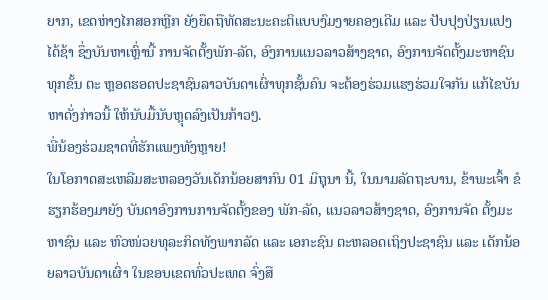ຍາກ, ເຂດຫ່າງໄກສອກຫຼີກ ຍັງຍຶດຖືທັດສະນະຄະຕິແບບງົມງາຍຄອງເດີມ ແລະ ປັບປຸງປ່ຽນແປງໄດ້ຊ້າ ຊຶ່ງບັນຫາເຫຼົ່ານີ້ ການຈັດຕັ້ງພັກ-ລັດ, ອົງການແນວລາວສ້າງຊາດ, ອົງການຈັດຕັ້ງມະຫາຊົນທຸກຂັ້ນ ຕະ ຫຼອດຮອດປະຊາຊົນລາວບັນດາເຜົ່າທຸກຊັ້ນຄົນ ຈະຕ້ອງຮ່ວມແຮງຮ່ວມໃຈກັນ ແກ້ໄຂບັນຫາດັ່ງກ່າວນີ້ ໃຫ້ນັບມື້ນັບຫຼຸດລົງເປັນກ້າວໆ.
ພີ່ນ້ອງຮ່ວມຊາດທີ່ຮັກແພງທັງຫຼາຍ!
ໃນໂອກາດສະເຫລີມສະຫລອງວັນເດັກນ້ອຍສາກົນ 01 ມິຖຸນາ ນີ້, ໃນນາມລັດຖະບານ, ຂ້າພະເຈົ້າ ຂໍຮຽກຮ້ອງມາຍັງ ບັນດາອົງການການຈັດຕັ້ງຂອງ ພັກ-ລັດ, ແນວລາວສ້າງຊາດ, ອົງການຈັດ ຕັ້ງມະຫາຊົນ ແລະ ຫົວໜ່ວຍທຸລະກິດທັງພາກລັດ ແລະ ເອກະຊົນ ຕະຫລອດເຖິງປະຊາຊົນ ແລະ ເດັກນ້ອຍລາວບັນດາເຜົ່າ ໃນຂອບເຂດທົ່ວປະເທດ ຈົ່ງສື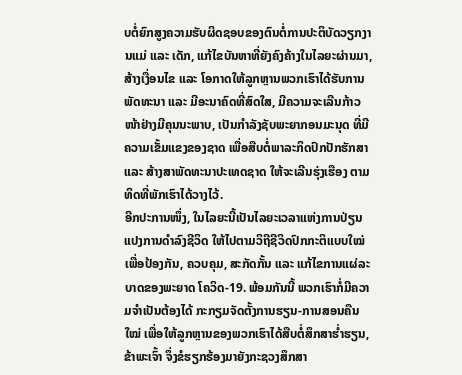ບຕໍ່ຍົກສູງຄວາມຮັບຜິດຊອບຂອງຕົນຕໍ່ການປະຕິບັດວຽກງານແມ່ ແລະ ເດັກ, ແກ້ໄຂບັນຫາທີ່ຍັງຄົງຄ້າງໃນໄລຍະຜ່ານມາ, ສ້າງເງື່ອນໄຂ ແລະ ໂອກາດໃຫ້ລູກຫຼານພວກເຮົາໄດ້ຮັບການພັດທະນາ ແລະ ມີອະນາຄົດທີ່ສົດໃສ, ມີຄວາມຈະເລີນກ້າວໜ້າຢ່າງມີຄຸນນະພາບ, ເປັນກຳລັງຊັບພະຍາກອນມະນຸດ ທີ່ມີຄວາມເຂັ້ມແຂງຂອງຊາດ ເພື່ອສືບຕໍ່ພາລະກິດປົກປັກຮັກສາ ແລະ ສ້າງສາພັດທະນາປະເທດຊາດ ໃຫ້ຈະເລີນຮຸ່ງເຮືອງ ຕາມທິດທີ່ພັກເຮົາໄດ້ວາງໄວ້.
ອີກປະການໜຶ່ງ, ໃນໄລຍະນີ້ເປັນໄລຍະເວລາແຫ່ງການປ່ຽນແປງການດຳລົງຊີວິດ ໃຫ້ໄປຕາມວິຖີຊີວິດປົກກະຕິແບບໃໝ່ ເພື່ອປ້ອງກັນ, ຄວບຄຸມ, ສະກັດກັ້ນ ແລະ ແກ້ໄຂການແຜ່ລະບາດຂອງພະຍາດ ໂຄວິດ-19. ພ້ອມກັນນີ້ ພວກເຮົາກໍ່ມີຄວາມຈຳເປັນຕ້ອງໄດ້ ກະກຽມຈັດຕັ້ງການຮຽນ-ການສອນຄືນໃໝ່ ເພື່ອໃຫ້ລູກຫຼານຂອງພວກເຮົາໄດ້ສືບຕໍ່ສຶກສາຮໍ່າຮຽນ, ຂ້າພະເຈົ້າ ຈຶ່ງຂໍຮຽກຮ້ອງມາຍັງກະຊວງສຶກສາ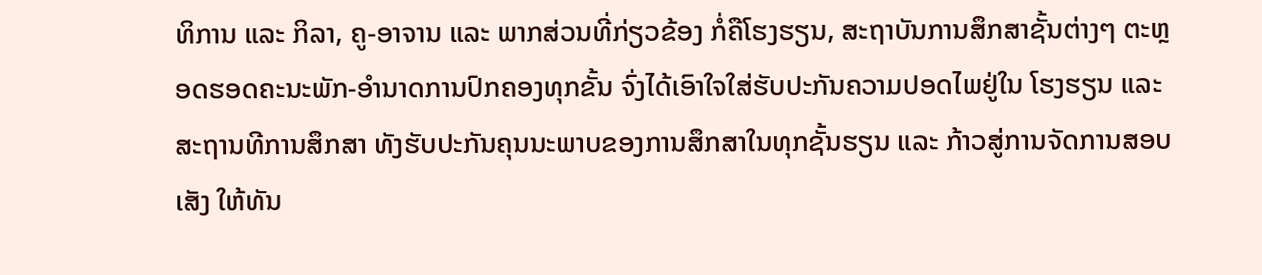ທິການ ແລະ ກິລາ, ຄູ-ອາຈານ ແລະ ພາກສ່ວນທີ່ກ່ຽວຂ້ອງ ກໍ່ຄືໂຮງຮຽນ, ສະຖາບັນການສຶກສາຊັ້ນຕ່າງໆ ຕະຫຼອດຮອດຄະນະພັກ-ອຳນາດການປົກຄອງທຸກຂັ້ນ ຈົ່ງໄດ້ເອົາໃຈໃສ່ຮັບປະກັນຄວາມປອດໄພຢູ່ໃນ ໂຮງຮຽນ ແລະ ສະຖານທີການສຶກສາ ທັງຮັບປະກັນຄຸນນະພາບຂອງການສຶກສາໃນທຸກຊັ້ນຮຽນ ແລະ ກ້າວສູ່ການຈັດການສອບເສັງ ໃຫ້ທັນ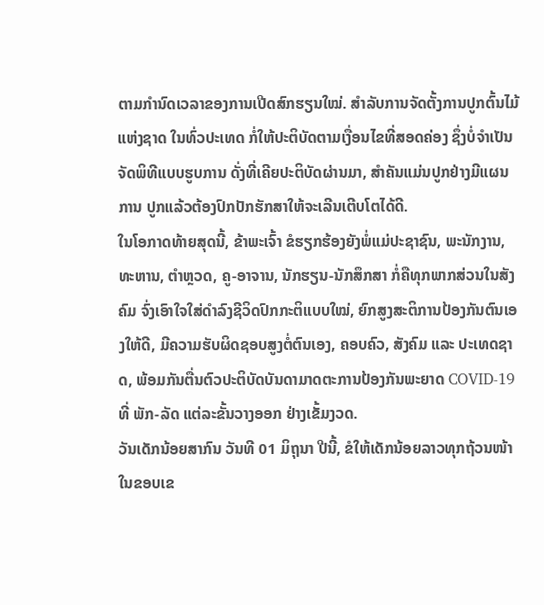ຕາມກຳນົດເວລາຂອງການເປີດສົກຮຽນໃໝ່. ສໍາລັບການຈັດຕັ້ງການປູກຕົ້ນໄມ້ແຫ່ງຊາດ ໃນທົ່ວປະເທດ ກໍ່ໃຫ້ປະຕິບັດຕາມເງື່ອນໄຂທີ່ສອດຄ່ອງ ຊຶ່ງບໍ່ຈຳເປັນຈັດພິທີແບບຮູບການ ດັ່ງທີ່ເຄີຍປະຕິບັດຜ່ານມາ, ສໍາຄັນແມ່ນປູກຢ່າງມີແຜນການ ປູກແລ້ວຕ້ອງປົກປັກຮັກສາໃຫ້ຈະເລີນເຕີບໂຕໄດ້ດີ.
ໃນໂອກາດທ້າຍສຸດນີ້, ຂ້າພະເຈົ້າ ຂໍຮຽກຮ້ອງຍັງພໍ່ແມ່ປະຊາຊົນ, ພະນັກງານ, ທະຫານ, ຕຳຫຼວດ, ຄູ-ອາຈານ, ນັກຮຽນ-ນັກສຶກສາ ກໍ່ຄືທຸກພາກສ່ວນໃນສັງຄົມ ຈົ່ງເອົາໃຈໃສ່ດຳລົງຊີວິດປົກກະຕິແບບໃໝ່, ຍົກສູງສະຕິການປ້ອງກັນຕົນເອງໃຫ້ດີ, ມີຄວາມຮັບຜິດຊອບສູງຕໍ່ຕົນເອງ, ຄອບຄົວ, ສັງຄົມ ແລະ ປະເທດຊາດ, ພ້ອມກັນຕື່ນຕົວປະຕິບັດບັນດາມາດຕະການປ້ອງກັນພະຍາດ COVID-19 ທີ່ ພັກ-ລັດ ແຕ່ລະຂັ້ນວາງອອກ ຢ່າງເຂັ້ມງວດ.
ວັນເດັກນ້ອຍສາກົນ ວັນທີ 01 ມິຖຸນາ ປີນີ້, ຂໍໃຫ້ເດັກນ້ອຍລາວທຸກຖ້ວນໜ້າ ໃນຂອບເຂ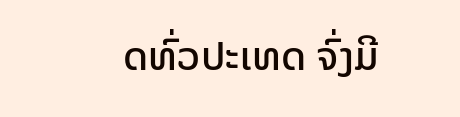ດທົ່ວປະເທດ ຈົ່ງມີ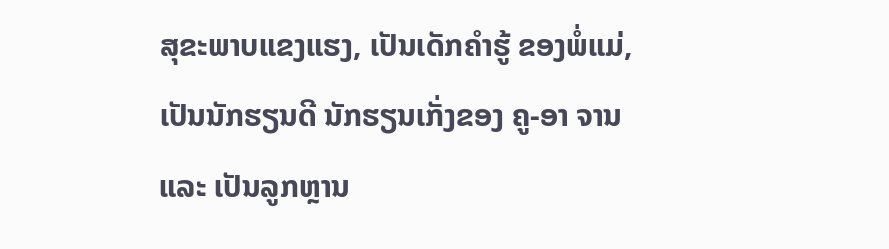ສຸຂະພາບແຂງແຮງ, ເປັນເດັກຄຳຮູ້ ຂອງພໍ່ແມ່, ເປັນນັກຮຽນດີ ນັກຮຽນເກັ່ງຂອງ ຄູ-ອາ ຈານ ແລະ ເປັນລູກຫຼານ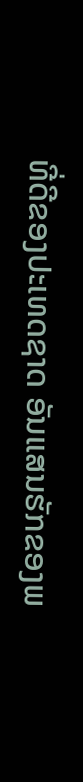ທີ່ດີຂອງປະເທດຊາດ ອັນແສນຮັກຂອງພ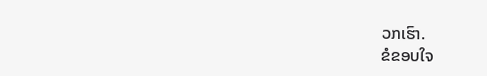ວກເຮົາ.
ຂໍຂອບໃຈ